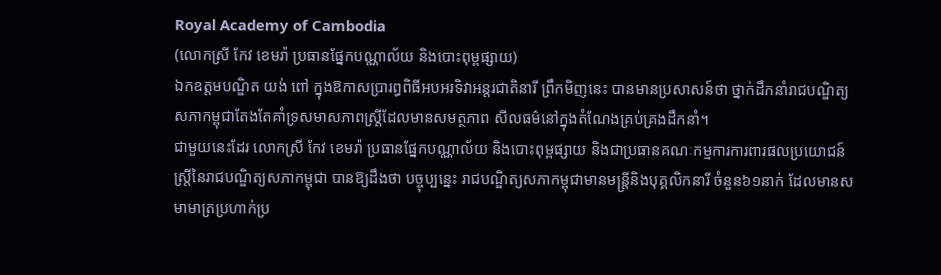Royal Academy of Cambodia
(លោកស្រី កែវ ខេមរ៉ា ប្រធានផ្នែកបណ្ណាល័យ និងបោះពុម្ពផ្សាយ)
ឯកឧត្តមបណ្ឌិត យង់ ពៅ ក្នុងឱកាសប្រារព្ធពិធីអបអរទិវាអន្តរជាតិនារី ព្រឹកមិញនេះ បានមានប្រសាសន៍ថា ថ្នាក់ដឹកនាំរាជបណ្ឌិត្យសភាកម្ពុជាតែងតែគាំទ្រសមាសភាពស្ត្រីដែលមានសមត្ថភាព សីលធម៌នៅក្នុងតំណែងគ្រប់គ្រងដឹកនាំ។
ជាមួយនេះដែរ លោកស្រី កែវ ខេមរ៉ា ប្រធានផ្នែកបណ្ណាល័យ និងបោះពុម្ពផ្សាយ និងជាប្រធានគណៈកម្មការការពារផលប្រយោជន៍ស្ត្រីនៃរាជបណ្ឌិត្យសភាកម្ពុជា បានឱ្យដឹងថា បច្ចុប្បន្នេះ រាជបណ្ឌិត្យសភាកម្ពុជាមានមន្ដ្រីនិងបុគ្គលិកនារី ចំនួន៦១នាក់ ដែលមានសមាមាត្រប្រហាក់ប្រ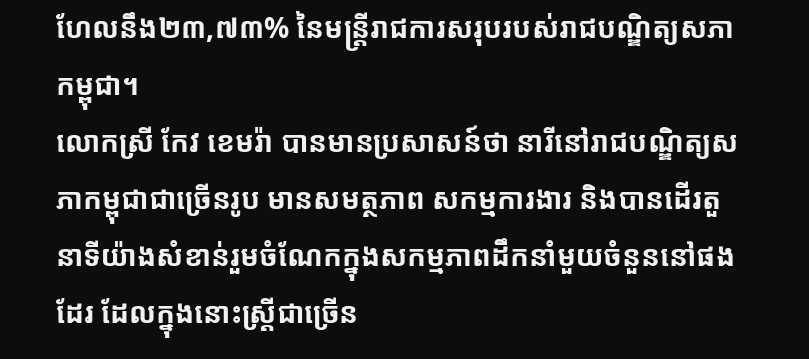ហែលនឹង២៣,៧៣% នៃមន្ដ្រីរាជការសរុបរបស់រាជបណ្ឌិត្យសភាកម្ពុជា។
លោកស្រី កែវ ខេមរ៉ា បានមានប្រសាសន៍ថា នារីនៅរាជបណ្ឌិត្យសភាកម្ពុជាជាច្រើនរូប មានសមត្ថភាព សកម្មការងារ និងបានដើរតួនាទីយ៉ាងសំខាន់រួមចំណែកក្នុងសកម្មភាពដឹកនាំមួយចំនួននៅផងដែរ ដែលក្នុងនោះស្ត្រីជាច្រើន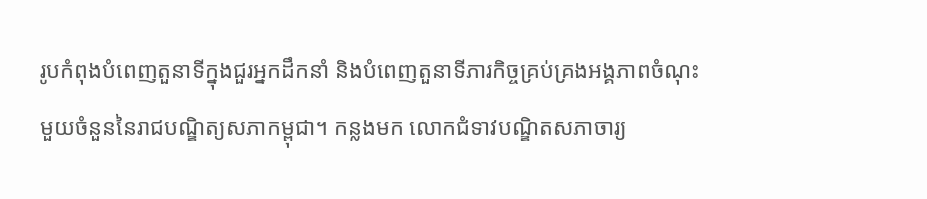រូបកំពុងបំពេញតួនាទីក្នុងជួរអ្នកដឹកនាំ និងបំពេញតួនាទីភារកិច្ចគ្រប់គ្រងអង្គភាពចំណុះមួយចំនួននៃរាជបណ្ឌិត្យសភាកម្ពុជា។ កន្លងមក លោកជំទាវបណ្ឌិតសភាចារ្យ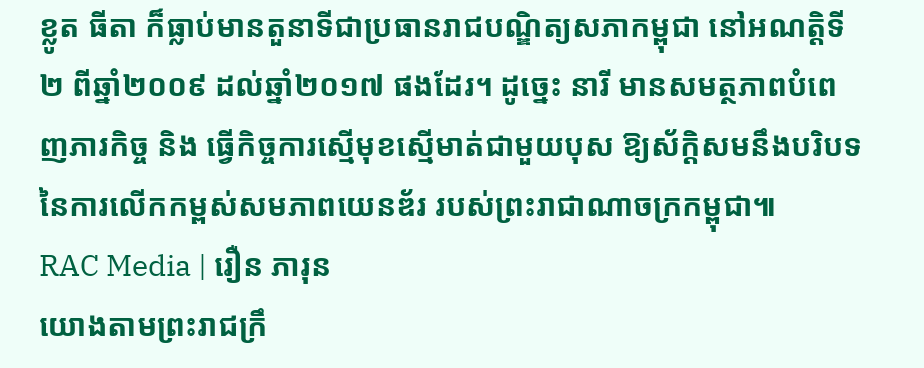ខ្លូត ធីតា ក៏ធ្លាប់មានតួនាទីជាប្រធានរាជបណ្ឌិត្យសភាកម្ពុជា នៅអណត្តិទី២ ពីឆ្នាំ២០០៩ ដល់ឆ្នាំ២០១៧ ផងដែរ។ ដូច្នេះ នារី មានសមត្ថភាពបំពេញភារកិច្ច និង ធ្វើកិច្ចការស្មើមុខស្មើមាត់ជាមួយបុស ឱ្យស័ក្ដិសមនឹងបរិបទនៃការលើកកម្ពស់សមភាពយេនឌ័រ របស់ព្រះរាជាណាចក្រកម្ពុជា៕
RAC Media | រឿន ភារុន
យោងតាមព្រះរាជក្រឹ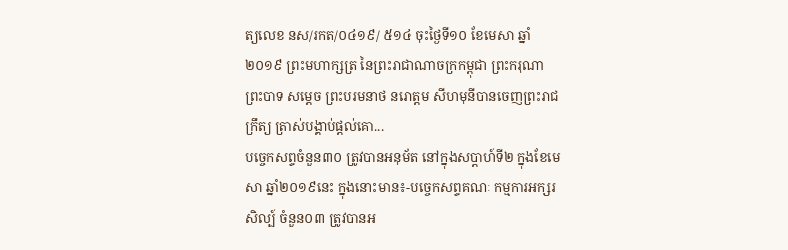ត្យលេខ នស/រកត/០៤១៩/ ៥១៤ ចុះថ្ងៃទី១០ ខែមេសា ឆ្នាំ២០១៩ ព្រះមហាក្សត្រ នៃព្រះរាជាណាចក្រកម្ពុជា ព្រះករុណា ព្រះបាទ សម្តេច ព្រះបរមនាថ នរោត្តម សីហមុនីបានចេញព្រះរាជក្រឹត្យ ត្រាស់បង្គាប់ផ្តល់គោ...
បច្ចេកសព្ទចំនួន៣០ ត្រូវបានអនុម័ត នៅក្នុងសប្តាហ៍ទី២ ក្នុងខែមេសា ឆ្នាំ២០១៩នេះ ក្នុងនោះមាន៖-បច្ចេកសព្ទគណៈ កម្មការអក្សរសិល្ប៍ ចំនួន០៣ ត្រូវបានអ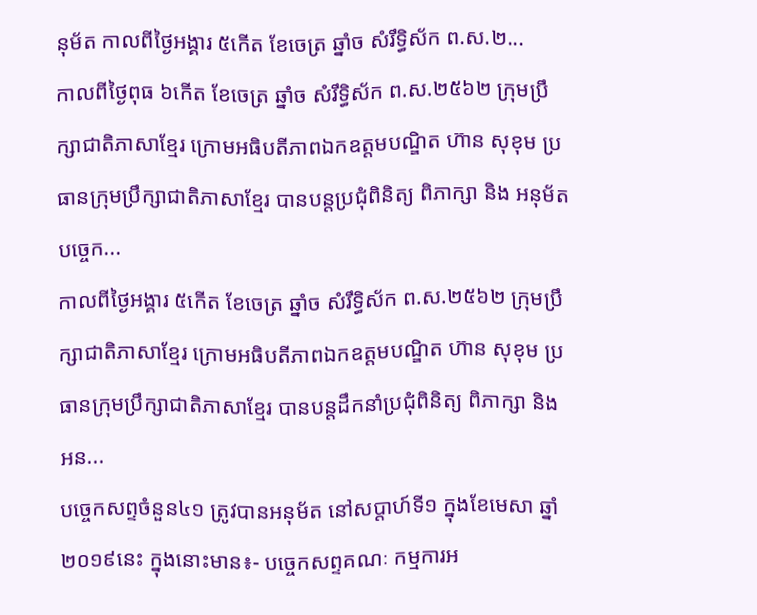នុម័ត កាលពីថ្ងៃអង្គារ ៥កើត ខែចេត្រ ឆ្នាំច សំរឹទ្ធិស័ក ព.ស.២...
កាលពីថ្ងៃពុធ ៦កេីត ខែចេត្រ ឆ្នាំច សំរឹទ្ធិស័ក ព.ស.២៥៦២ ក្រុមប្រឹក្សាជាតិភាសាខ្មែរ ក្រោមអធិបតីភាពឯកឧត្តមបណ្ឌិត ហ៊ាន សុខុម ប្រធានក្រុមប្រឹក្សាជាតិភាសាខ្មែរ បានបន្តប្រជុំពិនិត្យ ពិភាក្សា និង អនុម័តបច្ចេក...
កាលពីថ្ងៃអង្គារ ៥កេីត ខែចេត្រ ឆ្នាំច សំរឹទ្ធិស័ក ព.ស.២៥៦២ ក្រុមប្រឹក្សាជាតិភាសាខ្មែរ ក្រោមអធិបតីភាពឯកឧត្តមបណ្ឌិត ហ៊ាន សុខុម ប្រធានក្រុមប្រឹក្សាជាតិភាសាខ្មែរ បានបន្តដឹកនាំប្រជុំពិនិត្យ ពិភាក្សា និង អន...
បច្ចេកសព្ទចំនួន៤១ ត្រូវបានអនុម័ត នៅសប្តាហ៍ទី១ ក្នុងខែមេសា ឆ្នាំ២០១៩នេះ ក្នុងនោះមាន៖- បច្ចេកសព្ទគណៈ កម្មការអ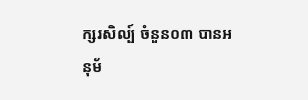ក្សរសិល្ប៍ ចំនួន០៣ បានអនុម័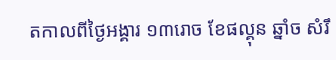តកាលពីថ្ងៃអង្គារ ១៣រោច ខែផល្គុន ឆ្នាំច សំរឹ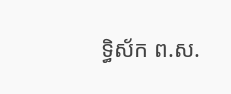ទ្ធិស័ក ព.ស.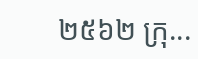២៥៦២ ក្រុ...